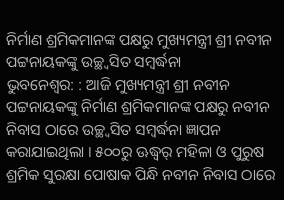ନିର୍ମାଣ ଶ୍ରମିକମାନଙ୍କ ପକ୍ଷରୁ ମୁଖ୍ୟମନ୍ତ୍ରୀ ଶ୍ରୀ ନବୀନ ପଟ୍ଟନାୟକଙ୍କୁ ଉଚ୍ଛ୍ୱସିତ ସମ୍ବର୍ଦ୍ଧନା
ଭୁବନେଶ୍ୱର: : ଆଜି ମୁଖ୍ୟମନ୍ତ୍ରୀ ଶ୍ରୀ ନବୀନ ପଟ୍ଟନାୟକଙ୍କୁ ନିର୍ମାଣ ଶ୍ରମିକମାନଙ୍କ ପକ୍ଷରୁ ନବୀନ ନିବାସ ଠାରେ ଉଚ୍ଛ୍ୱସିତ ସମ୍ବର୍ଦ୍ଧନା ଜ୍ଞାପନ କରାଯାଇଥିଲା । ୫୦୦ରୁ ଊଦ୍ଧ୍ୱର୍ ମହିଳା ଓ ପୁରୁଷ ଶ୍ରମିକ ସୁରକ୍ଷା ପୋଷାକ ପିନ୍ଧି ନବୀନ ନିବାସ ଠାରେ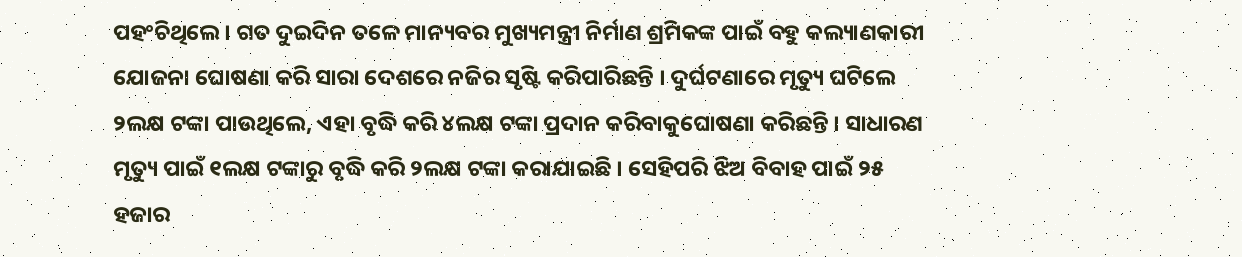ପହଂଚିଥିଲେ । ଗତ ଦୁଇଦିନ ତଳେ ମାନ୍ୟବର ମୁଖ୍ୟମନ୍ତ୍ରୀ ନିର୍ମାଣ ଶ୍ରମିକଙ୍କ ପାଇଁ ବହୁ କଲ୍ୟାଣକାରୀ ଯୋଜନା ଘୋଷଣା କରି ସାରା ଦେଶରେ ନଜିର ସୃଷ୍ଟି କରିପାରିଛନ୍ତି । ଦୁର୍ଘଟଣାରେ ମୃତ୍ୟୁ ଘଟିଲେ ୨ଲକ୍ଷ ଟଙ୍କା ପାଉଥିଲେ, ଏହା ବୃଦ୍ଧି କରି ୪ଲକ୍ଷ ଟଙ୍କା ପ୍ରଦାନ କରିବାକୁଘୋଷଣା କରିଛନ୍ତି । ସାଧାରଣ ମୃତ୍ୟୁ ପାଇଁ ୧ଲକ୍ଷ ଟଙ୍କାରୁ ବୃଦ୍ଧି କରି ୨ଲକ୍ଷ ଟଙ୍କା କରାଯାଇଛି । ସେହିପରି ଝିଅ ବିବାହ ପାଇଁ ୨୫ ହଜାର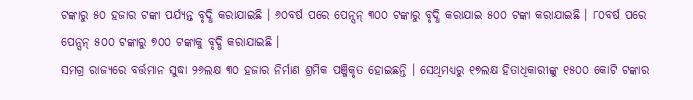ଟଙ୍କାରୁ ୫୦ ହଜାର ଟଙ୍କା ପର୍ଯ୍ୟନ୍ତ ବୃଦ୍ଧି କରାଯାଇଛି । ୬୦ବର୍ଷ ପରେ ପେନ୍ସନ୍ ୩୦୦ ଟଙ୍କାରୁ ବୃଦ୍ଧି କରାଯାଇ ୫୦୦ ଟଙ୍କା କରାଯାଇଛି । ୮୦ବର୍ଷ ପରେ ପେନ୍ସନ୍ ୫୦୦ ଟଙ୍କାରୁ ୭୦୦ ଟଙ୍କାକୁ ବୃଦ୍ଧି କରାଯାଇଛି ।
ସମଗ୍ର ରାଜ୍ୟରେ ବର୍ତ୍ତମାନ ସୁଦ୍ଧା ୨୬ଲକ୍ଷ ୩୦ ହଜାର ନିର୍ମାଣ ଶ୍ରମିକ ପଞ୍ଜିକୃତ ହୋଇଛନ୍ତି । ସେଥିମଧ୍ୟରୁ ୧୭ଲକ୍ଷ ହିତାଧିକାରୀଙ୍କୁ ୧୫୦୦ କୋଟି ଟଙ୍କାର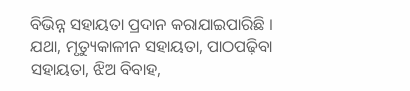ବିଭିନ୍ନ ସହାୟତା ପ୍ରଦାନ କରାଯାଇପାରିଛି । ଯଥା, ମୃତ୍ୟୁକାଳୀନ ସହାୟତା, ପାଠପଢ଼ିବା ସହାୟତା, ଝିଅ ବିବାହ,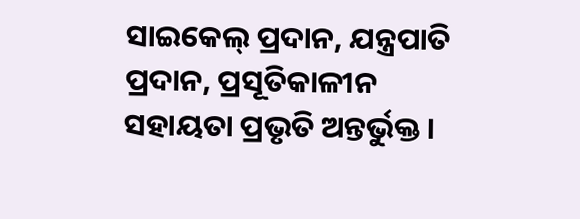ସାଇକେଲ୍ ପ୍ରଦାନ, ଯନ୍ତ୍ରପାତି ପ୍ରଦାନ, ପ୍ରସୂତିକାଳୀନ ସହାୟତା ପ୍ରଭୃତି ଅନ୍ତର୍ଭୁକ୍ତ ।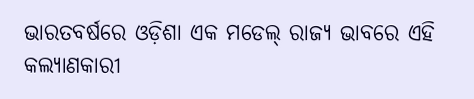ଭାରତବର୍ଷରେ ଓଡ଼ିଶା ଏକ ମଡେଲ୍ ରାଜ୍ୟ ଭାବରେ ଏହି କଲ୍ୟାଣକାରୀ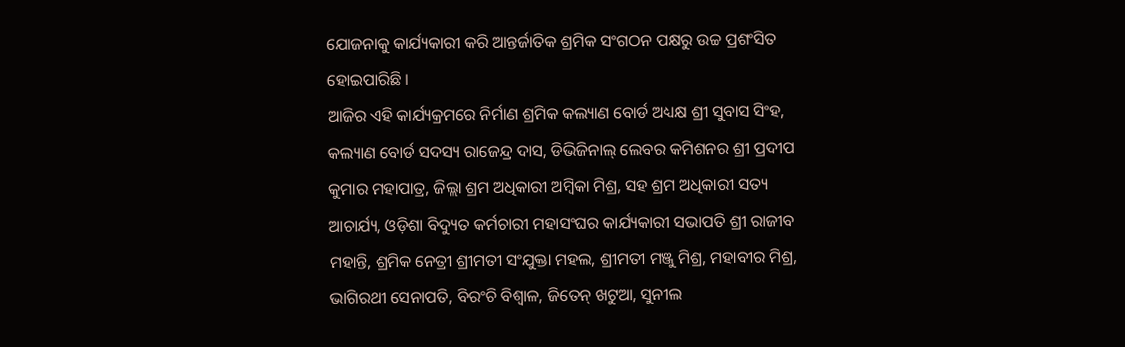ଯୋଜନାକୁ କାର୍ଯ୍ୟକାରୀ କରି ଆନ୍ତର୍ଜାତିକ ଶ୍ରମିକ ସଂଗଠନ ପକ୍ଷରୁ ଉଚ୍ଚ ପ୍ରଶଂସିତ ହୋଇପାରିଛି ।
ଆଜିର ଏହି କାର୍ଯ୍ୟକ୍ରମରେ ନିର୍ମାଣ ଶ୍ରମିକ କଲ୍ୟାଣ ବୋର୍ଡ ଅଧ୍ୟକ୍ଷ ଶ୍ରୀ ସୁବାସ ସିଂହ, କଲ୍ୟାଣ ବୋର୍ଡ ସଦସ୍ୟ ରାଜେନ୍ଦ୍ର ଦାସ, ଡିଭିଜିନାଲ୍ ଲେବର କମିଶନର ଶ୍ରୀ ପ୍ରଦୀପ କୁମାର ମହାପାତ୍ର, ଜିଲ୍ଲା ଶ୍ରମ ଅଧିକାରୀ ଅମ୍ବିକା ମିଶ୍ର, ସହ ଶ୍ରମ ଅଧିକାରୀ ସତ୍ୟ ଆଚାର୍ଯ୍ୟ, ଓଡ଼ିଶା ବିଦ୍ୟୁତ କର୍ମଚାରୀ ମହାସଂଘର କାର୍ଯ୍ୟକାରୀ ସଭାପତି ଶ୍ରୀ ରାଜୀବ ମହାନ୍ତି, ଶ୍ରମିକ ନେତ୍ରୀ ଶ୍ରୀମତୀ ସଂଯୁକ୍ତା ମହଲ, ଶ୍ରୀମତୀ ମଞ୍ଜୁ ମିଶ୍ର, ମହାବୀର ମିଶ୍ର, ଭାଗିରଥୀ ସେନାପତି, ବିରଂଚି ବିଶ୍ୱାଳ, ଜିତେନ୍ ଖଟୁଆ, ସୁନୀଲ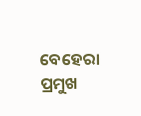ବେହେରା ପ୍ରମୁଖ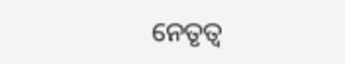ନେତୃତ୍ୱ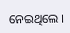ନେଇଥିଲେ ।